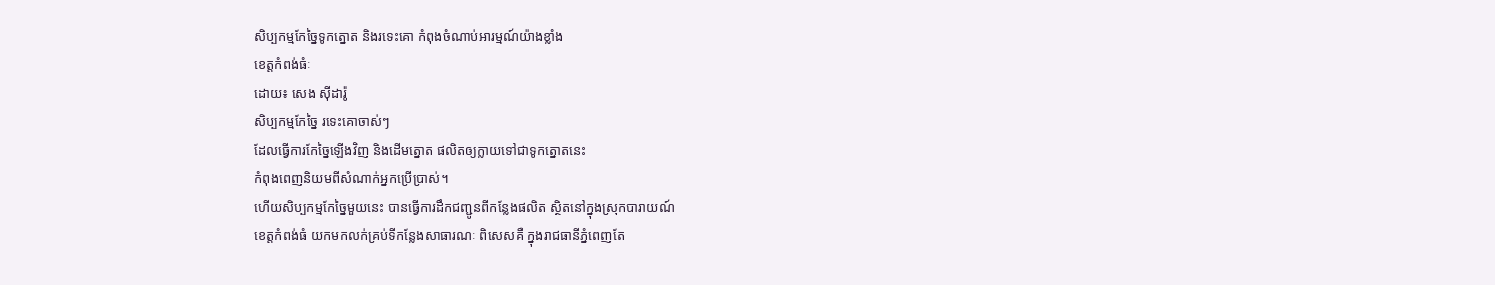សិប្បកម្មកែច្នៃទូកត្នោត និងរទេះគោ កំពុងចំណាប់អារម្មណ៍យ៉ាងខ្លាំង
ខេត្តកំពង់ធំៈ
ដោយ៖ សេង ស៊ីដារ៉ូ
សិប្បកម្មកែច្នៃ រទេះគោចាស់ៗ
ដែលធ្វើការកែច្នៃឡើងវិញ និងដើមត្នោត ផលិតឲ្យក្លាយទៅជាទូកត្នោតនេះ
កំពុងពេញនិយមពីសំណាក់អ្នកប្រើប្រាស់។
ហើយសិប្បកម្មកែច្នៃមួយនេះ បានធ្វើការដឹកជញ្ជូនពីកន្លែងផលិត ស្ថិតនៅក្នុងស្រុកបារាយណ៍
ខេត្តកំពង់ធំ យកមកលក់គ្រប់ទីកន្លែងសាធារណៈ ពិសេសគឺ ក្នុងរាជធានីភ្នំពេញតែ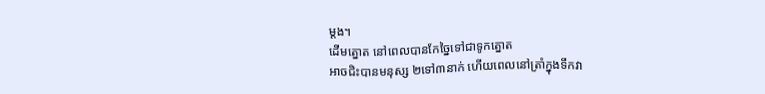ម្តង។
ដើមត្នោត នៅពេលបានកែច្នៃទៅជាទូកត្នោត
អាចជិះបានមនុស្ស ២ទៅ៣នាក់ ហើយពេលនៅត្រាំក្នុងទឹកវា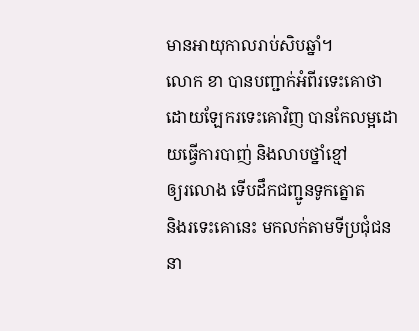មានអាយុកាលរាប់សិបឆ្នាំ។
លោក ខា បានបញ្ជាក់អំពីរទេះគោថា
ដោយឡែករទេះគោវិញ បានកែលម្អដោយធ្វើការបាញ់ និងលាបថ្នាំខ្មៅ
ឲ្យរលោង ទើបដឹកជញ្ជូនទូកត្នោត
និងរទេះគោនេះ មកលក់តាមទីប្រជុំជននា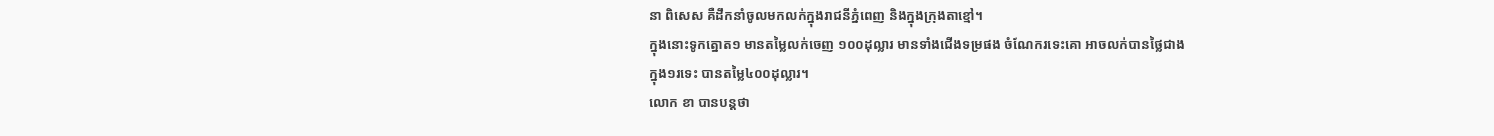នា ពិសេស គឺដឹកនាំចូលមកលក់ក្នុងរាជនីភ្នំពេញ និងក្នុងក្រុងតាខ្មៅ។
ក្នុងនោះទូកត្នោត១ មានតម្លៃលក់ចេញ ១០០ដុល្លារ មានទាំងជើងទម្រផង ចំណែករទេះគោ អាចលក់បានថ្លៃជាង
ក្នុង១រទេះ បានតម្លៃ៤០០ដុល្លារ។
លោក ខា បានបន្តថា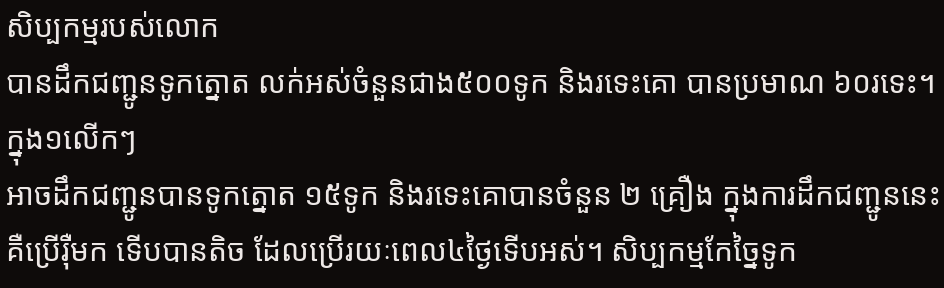សិប្បកម្មរបស់លោក
បានដឹកជញ្ជូនទូកត្នោត លក់អស់ចំនួនជាង៥០០ទូក និងរទេះគោ បានប្រមាណ ៦០រទេះ។ ក្នុង១លើកៗ
អាចដឹកជញ្ជូនបានទូកត្នោត ១៥ទូក និងរទេះគោបានចំនួន ២ គ្រឿង ក្នុងការដឹកជញ្ជូននេះ
គឺប្រើរ៉ឺមក ទើបបានតិច ដែលប្រើរយៈពេល៤ថ្ងៃទើបអស់។ សិប្បកម្មកែច្នៃទូក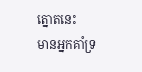ត្នោតនេះ
មានអ្នកគាំទ្រ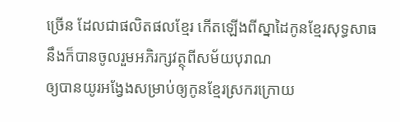ច្រើន ដែលជាផលិតផលខ្មែរ កើតឡើងពីស្នាដៃកូនខ្មែរសុទ្ធសាធ នឹងក៏បានចូលរួមអភិរក្សវត្ថុពីសម័យបុរាណ
ឲ្យបានយូរអង្វែងសម្រាប់ឲ្យកូនខ្មែរស្រករក្រោយ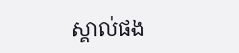ស្គាល់ផង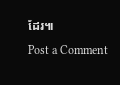ដែរ៕
Post a Comment